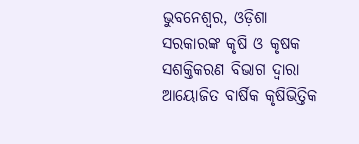ଭୁବନେଶ୍ୱର, ଓଡ଼ିଶା ସରକାରଙ୍କ କୃଷି ଓ କୃଷକ ସଶକ୍ତିକରଣ ବିଭାଗ ଦ୍ୱାରା ଆୟୋଜିତ ବାର୍ଷିକ କୃଷିଭିତ୍ତିକ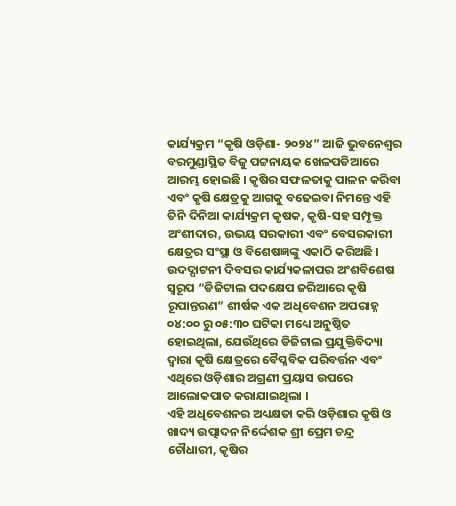କାର୍ଯ୍ୟକ୍ରମ “କୃଷି ଓଡ଼ିଶା- ୨୦୨୪” ଆଜି ଭୁବନେଶ୍ୱର ବରମୁଣ୍ଡାସ୍ଥିତ ବିଜୁ ପଟ୍ଟନାୟକ ଖେଳପଡିଆରେ ଆରମ୍ଭ ହୋଇଛି । କୃଷିର ସଫଳତାକୁ ପାଳନ କରିବା ଏବଂ କୃଷି କ୍ଷେତ୍ରକୁ ଆଗକୁ ବଢେଇବା ନିମନ୍ତେ ଏହି ତିନି ଦିନିଆ କାର୍ଯ୍ୟକ୍ରମ କୃଷକ, କୃଷି-ସହ ସମ୍ପୃକ୍ତ ଅଂଶୀଦାର, ଉଭୟ ସରକାରୀ ଏବଂ ବେସରକାରୀ କ୍ଷେତ୍ରର ସଂସ୍ଥା ଓ ବିଶେଷଜ୍ଞଙ୍କୁ ଏକାଠି କରିଅଛି ।
ଉଦଦ୍ଘାଟନୀ ଦିବସର କାର୍ଯ୍ୟକଳାପର ଅଂଶବିଶେଷ ସ୍ୱରୂପ “ଡିଜିଟାଲ ପଦକ୍ଷେପ ଜରିଆରେ କୃଷି ରୂପାନ୍ତରଣ” ଶୀର୍ଷକ ଏକ ଅଧିବେଶନ ଅପରାହ୍ନ ୦୪:୦୦ ରୁ ୦୫:୩୦ ଘଟିକା ମଧ୍ୟେ ଅନୁଷ୍ଠିତ ହୋଇଥିଲା, ଯେଉଁଥିରେ ଡିଜିଟାଲ ପ୍ରଯୁକ୍ତିବିଦ୍ୟା ଦ୍ଵାରା କୃଷି କ୍ଷେତ୍ରରେ ବୈପ୍ଳବିକ ପରିବର୍ତ୍ତନ ଏବଂ ଏଥିରେ ଓଡ଼ିଶାର ଅଗ୍ରଣୀ ପ୍ରୟାସ ଉପରେ ଆଲୋକପାତ କରାଯାଇଥିଲା ।
ଏହି ଅଧିବେଶନର ଅଧ୍ୟକ୍ଷତା କରି ଓଡ଼ିଶାର କୃଷି ଓ ଖାଦ୍ୟ ଉତ୍ପାଦନ ନିର୍ଦ୍ଦେଶକ ଶ୍ରୀ ପ୍ରେମ ଚନ୍ଦ୍ର ଚୌଧାରୀ, କୃଷିର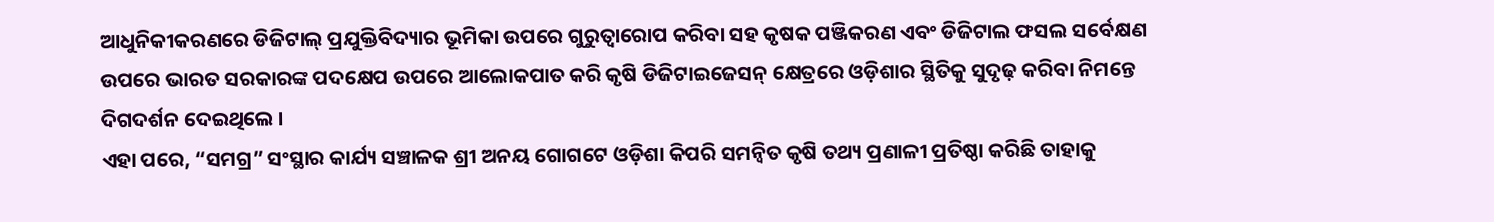ଆଧୁନିକୀକରଣରେ ଡିଜିଟାଲ୍ ପ୍ରଯୁକ୍ତିବିଦ୍ୟାର ଭୂମିକା ଉପରେ ଗୁରୁତ୍ୱାରୋପ କରିବା ସହ କୃଷକ ପଞ୍ଜିକରଣ ଏବଂ ଡିଜିଟାଲ ଫସଲ ସର୍ବେକ୍ଷଣ ଉପରେ ଭାରତ ସରକାରଙ୍କ ପଦକ୍ଷେପ ଉପରେ ଆଲୋକପାତ କରି କୃଷି ଡିଜିଟାଇଜେସନ୍ କ୍ଷେତ୍ରରେ ଓଡ଼ିଶାର ସ୍ଥିତିକୁ ସୁଦୃଢ଼ କରିବା ନିମନ୍ତେ ଦିଗଦର୍ଶନ ଦେଇଥିଲେ ।
ଏହା ପରେ, “ସମଗ୍ର” ସଂସ୍ଥାର କାର୍ଯ୍ୟ ସଞ୍ଚାଳକ ଶ୍ରୀ ଅନୟ ଗୋଗଟେ ଓଡ଼ିଶା କିପରି ସମନ୍ୱିତ କୃଷି ତଥ୍ୟ ପ୍ରଣାଳୀ ପ୍ରତିଷ୍ଠା କରିଛି ତାହାକୁ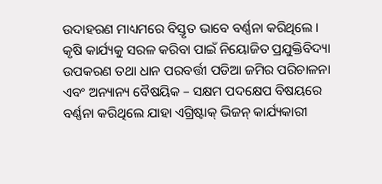ଉଦାହରଣ ମାଧ୍ୟମରେ ବିସ୍ତୃତ ଭାବେ ବର୍ଣ୍ଣନା କରିଥିଲେ । କୃଷି କାର୍ଯ୍ୟକୁ ସରଳ କରିବା ପାଇଁ ନିୟୋଜିତ ପ୍ରଯୁକ୍ତିବିଦ୍ୟା ଉପକରଣ ତଥା ଧାନ ପରବର୍ତ୍ତୀ ପଡିଆ ଜମିର ପରିଚାଳନା ଏବଂ ଅନ୍ୟାନ୍ୟ ବୈଷୟିକ – ସକ୍ଷମ ପଦକ୍ଷେପ ବିଷୟରେ ବର୍ଣ୍ଣନା କରିଥିଲେ ଯାହା ଏଗ୍ରିଷ୍ଟାକ୍ ଭିଜନ୍ କାର୍ଯ୍ୟକାରୀ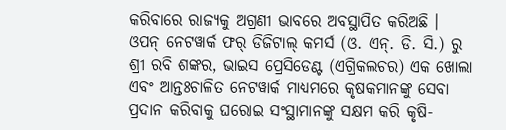କରିବାରେ ରାଜ୍ୟକୁ ଅଗ୍ରଣୀ ଭାବରେ ଅବସ୍ଥାପିତ କରିଅଛି ।
ଓପନ୍ ନେଟୱାର୍କ ଫର୍ ଡିଜିଟାଲ୍ କମର୍ସ (ଓ. ଏନ୍. ଡି. ସି.) ରୁ ଶ୍ରୀ ରବି ଶଙ୍କର, ଭାଇସ ପ୍ରେସିଡେଣ୍ଟ (ଏଗ୍ରିକଲଚର) ଏକ ଖୋଲା ଏବଂ ଆନ୍ତଃଚାଳିତ ନେଟୱାର୍କ ମାଧ୍ୟମରେ କୃଷକମାନଙ୍କୁ ସେବା ପ୍ରଦାନ କରିବାକୁ ଘରୋଇ ସଂସ୍ଥାମାନଙ୍କୁ ସକ୍ଷମ କରି କୃଷି-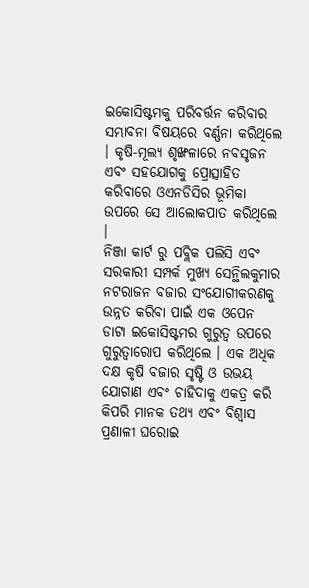ଇକୋସିଷ୍ଟମକୁ ପରିବର୍ତ୍ତନ କରିବାର ସମ୍ଭାବନା ବିଷୟରେ ବର୍ଣ୍ଣନା କରିଥିଲେ । କୃଷି-ମୂଲ୍ୟ ଶୃଙ୍ଖଳାରେ ନବସୃଜନ ଏବଂ ସହଯୋଗକୁ ପ୍ରୋତ୍ସାହିତ କରିବାରେ ଓଏନଡିସିର ଭୂମିକା ଉପରେ ସେ ଆଲୋକପାତ କରିଥିଲେ ।
ନିଞ୍ଜା କାର୍ଟ ରୁ ପବ୍ଲିକ ପଲିସି ଏବଂ ସରକାରୀ ସମ୍ପର୍କ ମୁଖ୍ୟ ସେନ୍ଥିଲକୁମାର ନଟରାଜନ ବଜାର ସଂଯୋଗୀକରଣକୁ ଉନ୍ନତ କରିବା ପାଇଁ ଏକ ଓପେନ ଡାଟା ଇକୋସିଷ୍ଟମର ଗୁରୁତ୍ୱ ଉପରେ ଗୁରୁତ୍ୱାରୋପ କରିଥିଲେ । ଏକ ଅଧିକ ଦକ୍ଷ କୃଷି ବଜାର ସୃଷ୍ଟି ଓ ଉଭୟ ଯୋଗାଣ ଏବଂ ଚାହିଦାକୁ ଏକତ୍ର କରି କିପରି ମାନକ ତଥ୍ୟ ଏବଂ ବିଶ୍ୱାସ ପ୍ରଣାଳୀ ଘରୋଇ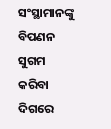ସଂସ୍ଥାମାନଙ୍କୁ ବିପଣନ ସୁଗମ କରିବା ଦିଗରେ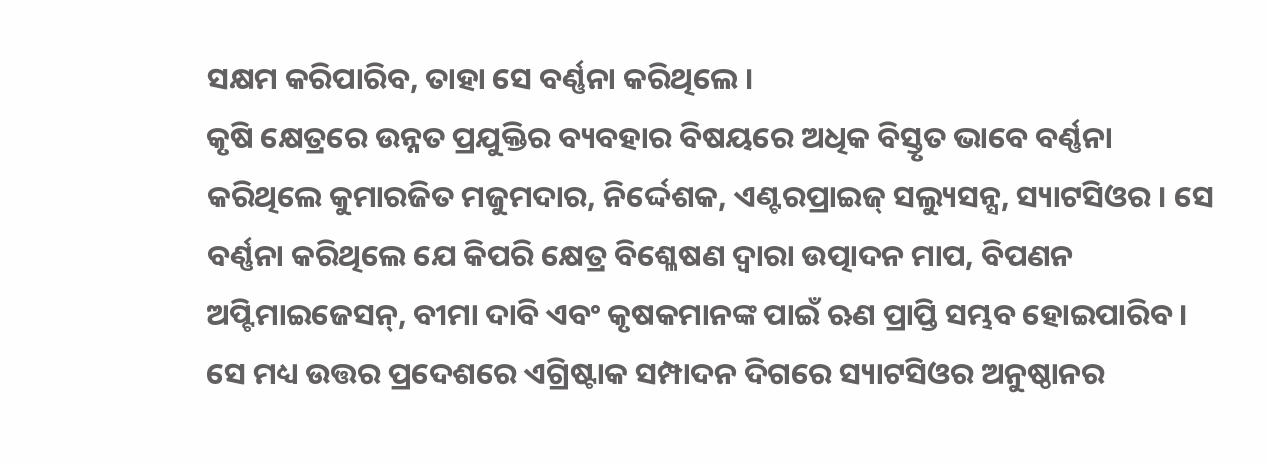ସକ୍ଷମ କରିପାରିବ, ତାହା ସେ ବର୍ଣ୍ଣନା କରିଥିଲେ ।
କୃଷି କ୍ଷେତ୍ରରେ ଉନ୍ନତ ପ୍ରଯୁକ୍ତିର ବ୍ୟବହାର ବିଷୟରେ ଅଧିକ ବିସ୍ତୃତ ଭାବେ ବର୍ଣ୍ଣନା କରିଥିଲେ କୁମାରଜିତ ମଜୁମଦାର, ନିର୍ଦ୍ଦେଶକ, ଏଣ୍ଟରପ୍ରାଇଜ୍ ସଲ୍ୟୁସନ୍ସ, ସ୍ୟାଟସିଓର । ସେ ବର୍ଣ୍ଣନା କରିଥିଲେ ଯେ କିପରି କ୍ଷେତ୍ର ବିଶ୍ଳେଷଣ ଦ୍ୱାରା ଉତ୍ପାଦନ ମାପ, ବିପଣନ ଅପ୍ଟିମାଇଜେସନ୍, ବୀମା ଦାବି ଏବଂ କୃଷକମାନଙ୍କ ପାଇଁ ଋଣ ପ୍ରାପ୍ତି ସମ୍ଭବ ହୋଇପାରିବ । ସେ ମଧ୍ୟ ଉତ୍ତର ପ୍ରଦେଶରେ ଏଗ୍ରିଷ୍ଟାକ ସମ୍ପାଦନ ଦିଗରେ ସ୍ୟାଟସିଓର ଅନୁଷ୍ଠାନର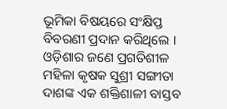ଭୂମିକା ବିଷୟରେ ସଂକ୍ଷିପ୍ତ ବିବରଣୀ ପ୍ରଦାନ କରିଥିଲେ ।
ଓଡ଼ିଶାର ଜଣେ ପ୍ରଗତିଶୀଳ ମହିଳା କୃଷକ ସୁଶ୍ରୀ ସଙ୍ଗୀତା ଦାଶଙ୍କ ଏକ ଶକ୍ତିଶାଳୀ ବାସ୍ତବ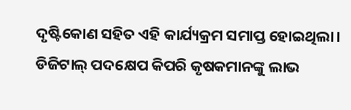ଦୃଷ୍ଟିକୋଣ ସହିତ ଏହି କାର୍ଯ୍ୟକ୍ରମ ସମାପ୍ତ ହୋଇଥିଲା। ଡିଜିଟାଲ୍ ପଦକ୍ଷେପ କିପରି କୃଷକମାନଙ୍କୁ ଲାଭ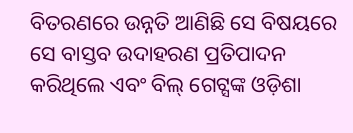ବିତରଣରେ ଉନ୍ନତି ଆଣିଛି ସେ ବିଷୟରେ ସେ ବାସ୍ତବ ଉଦାହରଣ ପ୍ରତିପାଦନ କରିଥିଲେ ଏବଂ ବିଲ୍ ଗେଟ୍ସଙ୍କ ଓଡ଼ିଶା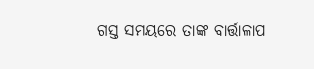ଗସ୍ତ ସମୟରେ ତାଙ୍କ ବାର୍ତ୍ତାଳାପ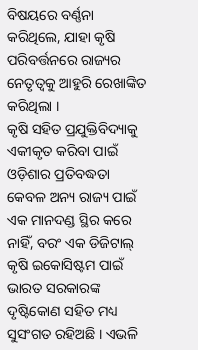ବିଷୟରେ ବର୍ଣ୍ଣନା କରିଥିଲେ, ଯାହା କୃଷି ପରିବର୍ତ୍ତନରେ ରାଜ୍ୟର ନେତୃତ୍ୱକୁ ଆହୁରି ରେଖାଙ୍କିତ କରିଥିଲା ।
କୃଷି ସହିତ ପ୍ରଯୁକ୍ତିବିଦ୍ୟାକୁ ଏକୀକୃତ କରିବା ପାଇଁ ଓଡ଼ିଶାର ପ୍ରତିବଦ୍ଧତା କେବଳ ଅନ୍ୟ ରାଜ୍ୟ ପାଇଁ ଏକ ମାନଦଣ୍ଡ ସ୍ଥିର କରେ ନାହିଁ, ବରଂ ଏକ ଡିଜିଟାଲ୍ କୃଷି ଇକୋସିଷ୍ଟମ ପାଇଁ ଭାରତ ସରକାରଙ୍କ ଦୃଷ୍ଟିକୋଣ ସହିତ ମଧ୍ୟ ସୁସଂଗତ ରହିଅଛି । ଏଭଳି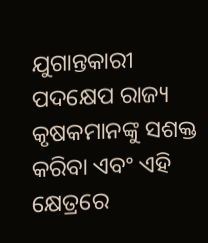ଯୁଗାନ୍ତକାରୀ ପଦକ୍ଷେପ ରାଜ୍ୟ କୃଷକମାନଙ୍କୁ ସଶକ୍ତ କରିବା ଏବଂ ଏହି କ୍ଷେତ୍ରରେ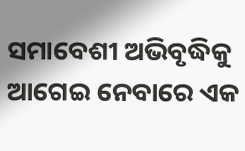ସମାବେଶୀ ଅଭିବୃଦ୍ଧିକୁ ଆଗେଇ ନେବାରେ ଏକ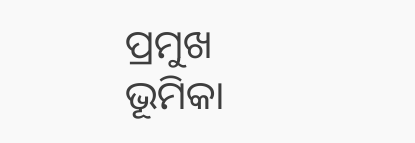ପ୍ରମୁଖ ଭୂମିକା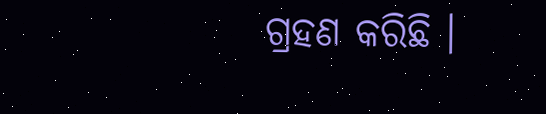ଗ୍ରହଣ କରିଛି ।